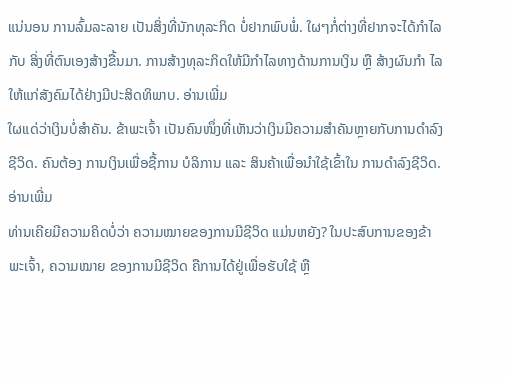ແນ່ນອນ ການລົ້ມລະລາຍ ເປັນສິ່ງທີ່ນັກທຸລະກິດ ບໍ່ຢາກພົບພໍ່. ໃຜໆກໍ່ຕ່າງທີ່ຢາກຈະໄດ້ກຳໄລ ກັບ ສິ່ງທີ່ຕົນເອງສ້າງຂື້ນມາ. ການສ້າງທຸລະກິດໃຫ້ມີກຳໄລທາງດ້ານການເງິນ ຫຼື ສ້າງຜົນກຳ ໄລໃຫ້ແກ່ສັງຄົມໄດ້ຢ່າງມີປະສິດທິພາບ. ອ່ານເພີ່ມ
ໃຜແດ່ວ່າເງິນບໍ່ສຳຄັນ. ຂ້າພະເຈົ້າ ເປັນຄົນໜຶ່ງທີ່ເຫັນວ່າເງິນມີຄວາມສຳຄັນຫຼາຍກັບການດຳລົງຊີວິດ. ຄົນຕ້ອງ ການເງິນເພື່ອຊື້ການ ບໍລິການ ແລະ ສິນຄ້າເພື່ອນຳໃຊ້ເຂົ້າໃນ ການດຳລົງຊີວິດ. ອ່ານເພີ່ມ
ທ່ານເຄີຍມີຄວາມຄິດບໍ່ວ່າ ຄວາມໝາຍຂອງການມີຊີວິດ ແມ່ນຫຍັງ? ໃນປະສົບການຂອງຂ້າພະເຈົ້າ, ຄວາມໝາຍ ຂອງການມີຊີວິດ ຄືການໄດ້ຢູ່ເພື່ອຮັບໃຊ້ ຫຼື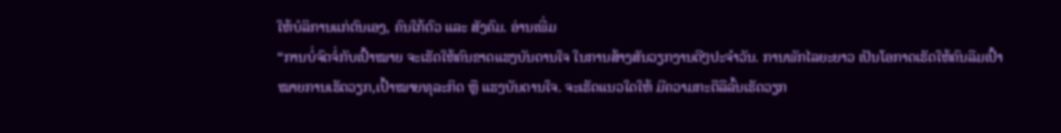ໃຫ້ບໍລິການແກ່ຕົນເອງ, ຄົນໃກ້ຕົວ ແລະ ສັງຄົມ. ອ່ານເພີ່ມ
“ການບໍ່ຈົດຈໍ່ກັບເປົ້າໝາຍ ຈະເຮັດໃຫ້ຄົນຂາດແຮງບັນດານໃຈ ໃນການສ້າງສັນວຽກງານດີໆປະຈຳວັນ. ການພັກໄລຍະຍາວ ເປັນໂອກາດເຮັດໃຫ້ຄົນລືມເປົ້າໝາຍການເຮັດວຽກ,ເປົ້າໝາຍທຸລະກິດ ຫຼື ແຮງບັນດານໃຈ. ຈະເຮັດແນວໃດໃຫ້ ມີຄວາມກະຕືລືລົ້ນເຮັດວຽກ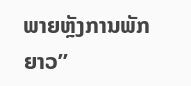ພາຍຫຼັງການພັກຍາວ”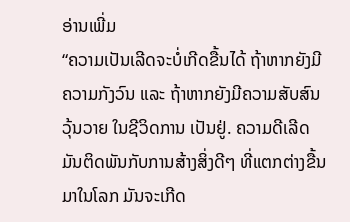ອ່ານເພີ່ມ
“ຄວາມເປັນເລີດຈະບໍ່ເກີດຂື້ນໄດ້ ຖ້າຫາກຍັງມີຄວາມກັງວົນ ແລະ ຖ້າຫາກຍັງມີຄວາມສັບສົນວຸ້ນວາຍ ໃນຊີວິດການ ເປັນຢູ່. ຄວາມດີເລີດມັນຕິດພັນກັບການສ້າງສິ່ງດີໆ ທີ່ແຕກຕ່າງຂື້ນມາໃນໂລກ ມັນຈະເກີດ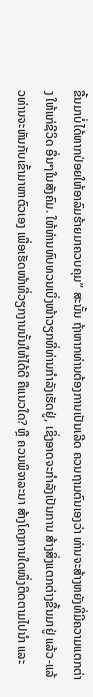ຂື້ນມາບໍ່ໄດ້ຫາກປ່ອຍໃຫ້ອາລົມຮ້າຍມາຄວບຄຸມ” ສະນັ້ນ ຖ້າຫາກທ່ານຕ້ອງການເປັນເລີດ ຄວນຖາມຕົນເອງວ່າ ທ່ານຈະສ້າງຫຍັງທີ່ມີຄວາມແຕກຕ່າງ ໃຫ້ແກ່ຊີວິດ ອື່ນໆໃນສັງຄົມ. ໃຫ້ທ່ານທົບທວນເບິ່ງໜ້າວຽກທີ່ທ່ານກຳລັງເຮັດຢູ່, ເຊິ່ງອາດຈະກຳລັງເປັນການ ສ້າງສິ່ງແຕກຕ່າງຂື້ນມາຢູ່ ແລ້ວ-ແລ້ວທ່ານຈະຫັນກັບເຂົ້າມາຫາຕົວເອງ ເພື່ອເຮັດໜ້າທີ່ວຽກງານນັ້ນໃຫ້ໄດ້ດີ ຄືແນວໃດ? ຫຼື ຄວນພິຈາລະນາ ສ້າງໂຄງການໃດໜຶ່ງຕິດຕາມໄປນຳ ແລະ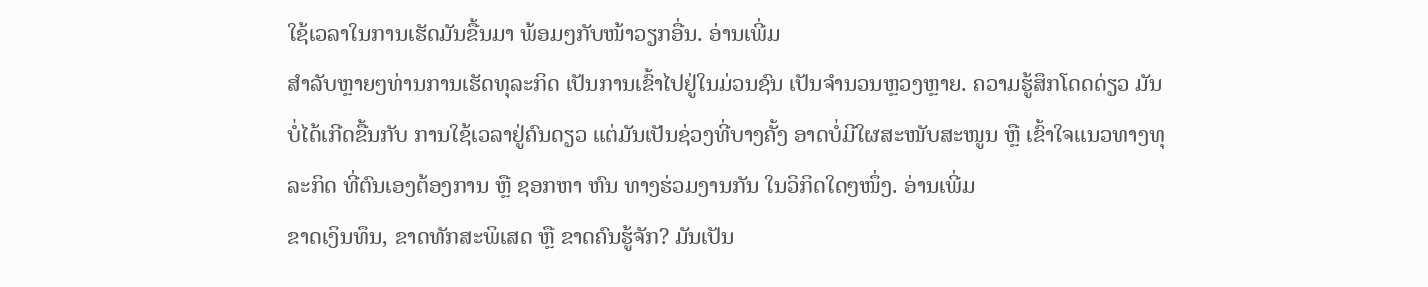ໃຊ້ເວລາໃນການເຮັດມັນຂື້ນມາ ພ້ອມໆກັບໜ້າວຽກອື່ນ. ອ່ານເພີ່ມ
ສຳລັບຫຼາຍໆທ່ານການເຮັດທຸລະກິດ ເປັນການເຂົ້າໄປຢູ່ໃນມ່ວນຊົນ ເປັນຈຳນວນຫຼວງຫຼາຍ. ຄວາມຮູ້ສຶກໂດດດ່ຽວ ມັນບໍ່ໄດ້ເກີດຂື້ນກັບ ການໃຊ້ເວລາຢູ່ຄົນດຽວ ແຕ່ມັນເປັນຊ່ວງທີ່ບາງຄັ້ງ ອາດບໍ່ມີໃຜສະໜັບສະໜູນ ຫຼື ເຂົ້າໃຈແນວທາງທຸລະກິດ ທີ່ຕົນເອງຕ້ອງການ ຫຼື ຊອກຫາ ຫົນ ທາງຮ່ວມງານກັນ ໃນວິກິດໃດໆໜຶ່ງ. ອ່ານເພີ່ມ
ຂາດເງິນທຶນ, ຂາດທັກສະພິເສດ ຫຼື ຂາດຄົນຮູ້ຈັກ? ມັນເປັນ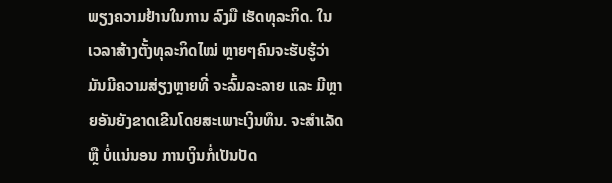ພຽງຄວາມຢ້ານໃນການ ລົງມື ເຮັດທຸລະກິດ. ໃນເວລາສ້າງຕັ້ງທຸລະກິດໄໝ່ ຫຼາຍໆຄົນຈະຮັບຮູ້ວ່າ ມັນມີຄວາມສ່ຽງຫຼາຍທີ່ ຈະລົ້ມລະລາຍ ແລະ ມີຫຼາຍອັນຍັງຂາດເຂີນໂດຍສະເພາະເງິນທຶນ. ຈະສຳເລັດຫຼື ບໍ່ແນ່ນອນ ການເງິນກໍ່ເປັນປັດ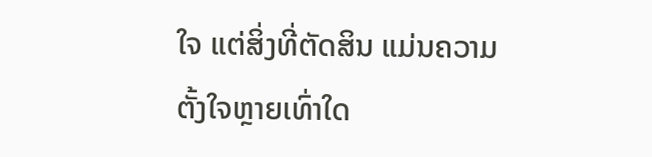ໃຈ ແຕ່ສິ່ງທີ່ຕັດສິນ ແມ່ນຄວາມຕັ້ງໃຈຫຼາຍເທົ່າໃດ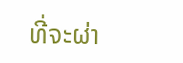ທີ່ຈະຜ່າ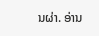ນຜ່າ. ອ່ານ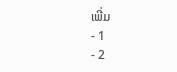ເພີ່ມ
- 1
- 2